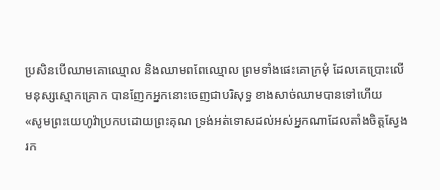ប្រសិនបើឈាមគោឈ្មោល និងឈាមពពែឈ្មោល ព្រមទាំងផេះគោក្រមុំ ដែលគេប្រោះលើមនុស្សស្មោកគ្រោក បានញែកអ្នកនោះចេញជាបរិសុទ្ធ ខាងសាច់ឈាមបានទៅហើយ
«សូមព្រះយេហូវ៉ាប្រកបដោយព្រះគុណ ទ្រង់អត់ទោសដល់អស់អ្នកណាដែលតាំងចិត្តស្វែងរក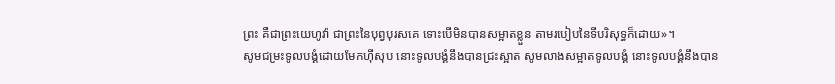ព្រះ គឺជាព្រះយេហូវ៉ា ជាព្រះនៃបុព្វបុរសគេ ទោះបើមិនបានសម្អាតខ្លួន តាមរបៀបនៃទីបរិសុទ្ធក៏ដោយ»។
សូមជម្រះទូលបង្គំដោយមែកហ៊ីសុប នោះទូលបង្គំនឹងបានជ្រះស្អាត សូមលាងសម្អាតទូលបង្គំ នោះទូលបង្គំនឹងបាន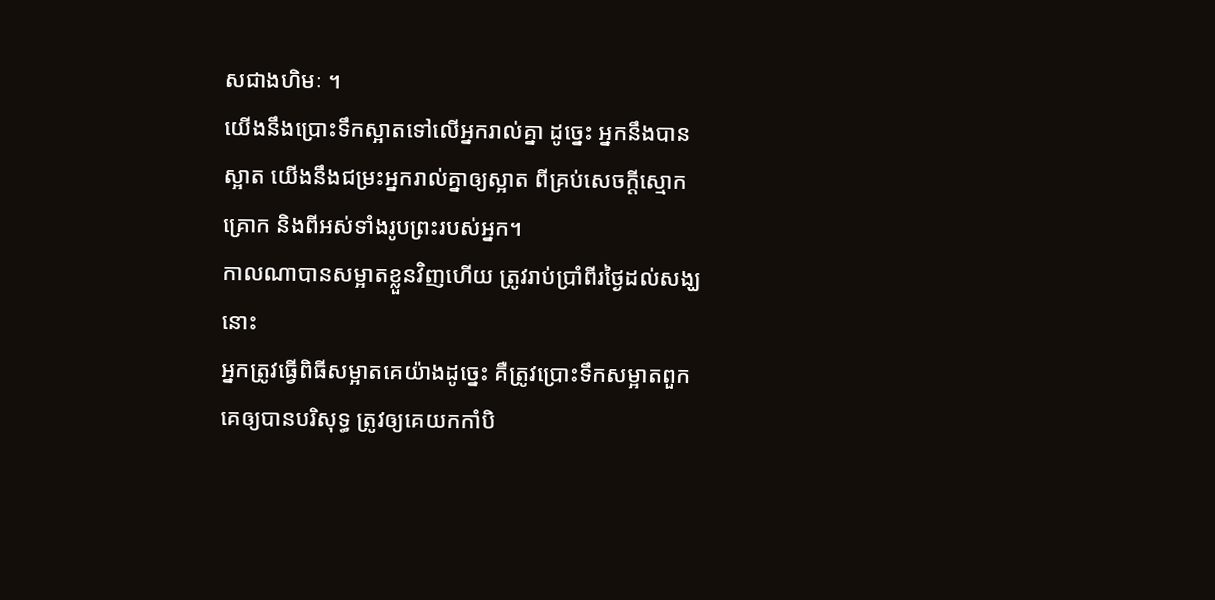សជាងហិមៈ ។
យើងនឹងប្រោះទឹកស្អាតទៅលើអ្នករាល់គ្នា ដូចេ្នះ អ្នកនឹងបានស្អាត យើងនឹងជម្រះអ្នករាល់គ្នាឲ្យស្អាត ពីគ្រប់សេចក្ដីស្មោកគ្រោក និងពីអស់ទាំងរូបព្រះរបស់អ្នក។
កាលណាបានសម្អាតខ្លួនវិញហើយ ត្រូវរាប់ប្រាំពីរថ្ងៃដល់សង្ឃនោះ
អ្នកត្រូវធ្វើពិធីសម្អាតគេយ៉ាងដូច្នេះ គឺត្រូវប្រោះទឹកសម្អាតពួកគេឲ្យបានបរិសុទ្ធ ត្រូវឲ្យគេយកកាំបិ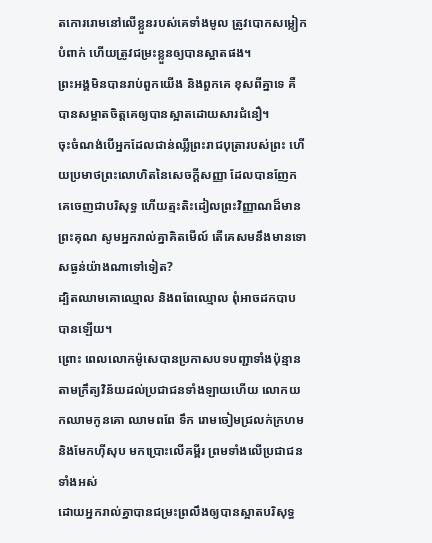តកោររោមនៅលើខ្លួនរបស់គេទាំងមូល ត្រូវបោកសម្លៀកបំពាក់ ហើយត្រូវជម្រះខ្លួនឲ្យបានស្អាតផង។
ព្រះអង្គមិនបានរាប់ពួកយើង និងពួកគេ ខុសពីគ្នាទេ គឺបានសម្អាតចិត្តគេឲ្យបានស្អាតដោយសារជំនឿ។
ចុះចំណង់បើអ្នកដែលជាន់ឈ្លីព្រះរាជបុត្រារបស់ព្រះ ហើយប្រមាថព្រះលោហិតនៃសេចក្ដីសញ្ញា ដែលបានញែកគេចេញជាបរិសុទ្ធ ហើយត្មះតិះដៀលព្រះវិញ្ញាណដ៏មានព្រះគុណ សូមអ្នករាល់គ្នាគិតមើល៍ តើគេសមនឹងមានទោសធ្ងន់យ៉ាងណាទៅទៀត?
ដ្បិតឈាមគោឈ្មោល និងពពែឈ្មោល ពុំអាចដកបាបបានឡើយ។
ព្រោះ ពេលលោកម៉ូសេបានប្រកាសបទបញ្ជាទាំងប៉ុន្មាន តាមក្រឹត្យវិន័យដល់ប្រជាជនទាំងឡាយហើយ លោកយកឈាមកូនគោ ឈាមពពែ ទឹក រោមចៀមជ្រលក់ក្រហម និងមែកហ៊ីសុប មកប្រោះលើគម្ពីរ ព្រមទាំងលើប្រជាជនទាំងអស់
ដោយអ្នករាល់គ្នាបានជម្រះព្រលឹងឲ្យបានស្អាតបរិសុទ្ធ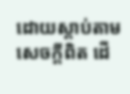ដោយស្តាប់តាមសេចក្តីពិត ដើ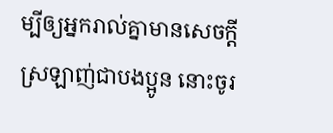ម្បីឲ្យអ្នករាល់គ្នាមានសេចក្តីស្រឡាញ់ជាបងប្អូន នោះចូរ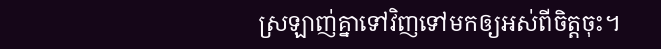ស្រឡាញ់គ្នាទៅវិញទៅមកឲ្យអស់ពីចិត្តចុះ។